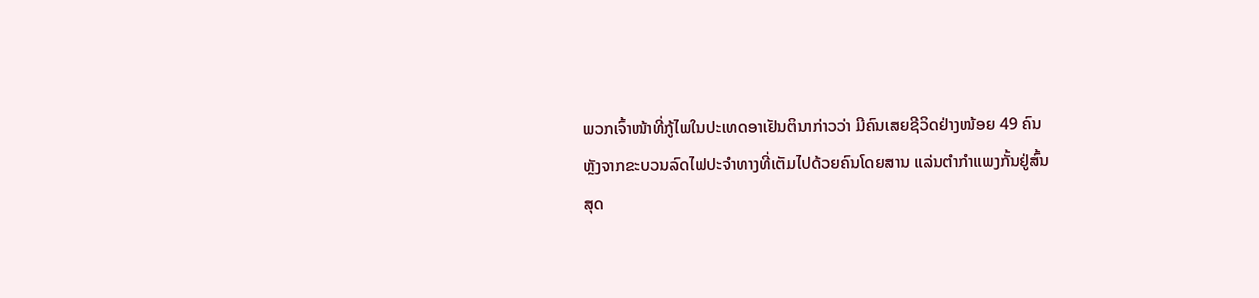ພວກເຈົ້າໜ້າທີ່ກູ້ໄພໃນປະເທດອາເຢັນຕິນາກ່າວວ່າ ມີຄົນເສຍຊີວິດຢ່າງໜ້ອຍ 49 ຄົນ
ຫຼັງຈາກຂະບວນລົດໄຟປະຈໍາທາງທີ່ເຕັມໄປດ້ວຍຄົນໂດຍສານ ແລ່ນຕໍາກໍາແພງກັ້ນຢູ່ສົ້ນ
ສຸດ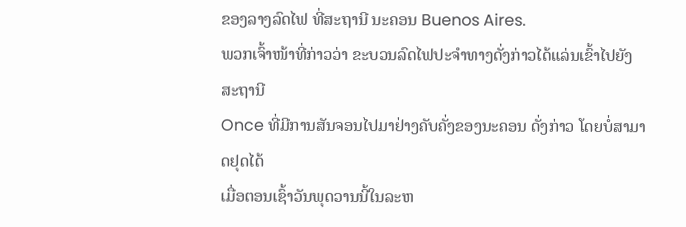ຂອງລາງລົດໄຟ ທີ່ສະຖານີ ນະຄອນ Buenos Aires.
ພວກເຈົ້າໜ້າທີ່ກ່າວວ່າ ຂະບວນລົດໄຟປະຈໍາທາງດັ່ງກ່າວໄດ້ແລ່ນເຂົ້າໄປຍັງສະຖານີ
Once ທີ່ມີການສັນຈອນໄປມາຢ່າງຄັບຄັ່ງຂອງນະຄອນ ດັ່ງກ່າວ ໂດຍບໍ່ສາມາດຢຸດໄດ້
ເມື່ອຕອນເຊົ້າວັນພຸດວານນີ້ໃນລະຫ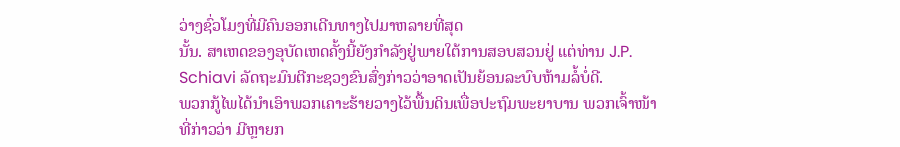ວ່າງຊົ່ວໂມງທີ່ມີຄົນອອກເດີນທາງໄປມາຫລາຍທີ່ສຸດ
ນັ້ນ. ສາເຫດຂອງອຸບັດເຫດຄັ້ງນີ້ຍັງກໍາລັງຢູ່ພາຍໃຕ້ການສອບສວນຢູ່ ແຕ່ທ່ານ J.P.
Schiavi ລັດຖະມົນຕີກະຊວງຂົນສົ່ງກ່າວວ່າອາດເປັນຍ້ອນລະບົບຫ້າມລໍ້ບໍ່ດີ.
ພວກກູ້ໄພໄດ້ນໍາເອົາພວກເຄາະຮ້າຍວາງໄວ້ພື້ນດິນເພື່ອປະຖົມພະຍາບານ ພວກເຈົ້າໜ້າ
ທີ່ກ່າວວ່າ ມີຫຼາຍກ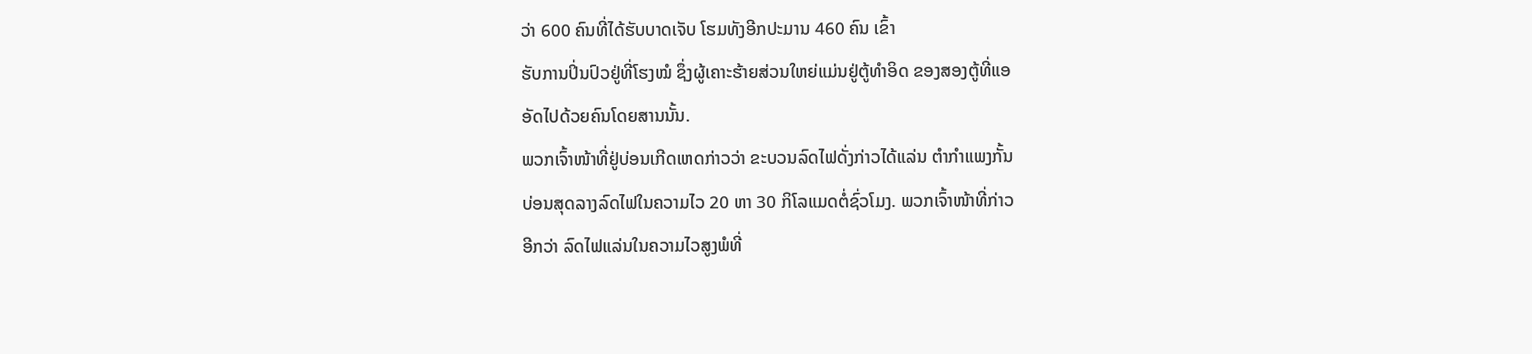ວ່າ 600 ຄົນທີ່ໄດ້ຮັບບາດເຈັບ ໂຮມທັງອີກປະມານ 460 ຄົນ ເຂົ້າ
ຮັບການປິ່ນປົວຢູ່ທີ່ໂຮງໝໍ ຊຶ່ງຜູ້ເຄາະຮ້າຍສ່ວນໃຫຍ່ແມ່ນຢູ່ຕູ້ທໍາອິດ ຂອງສອງຕູ້ທີ່ແອ
ອັດໄປດ້ວຍຄົນໂດຍສານນັ້ນ.
ພວກເຈົ້າໜ້າທີ່ຢູ່ບ່ອນເກີດເຫດກ່າວວ່າ ຂະບວນລົດໄຟດັ່ງກ່າວໄດ້ແລ່ນ ຕໍາກໍາແພງກັ້ນ
ບ່ອນສຸດລາງລົດໄຟໃນຄວາມໄວ 20 ຫາ 30 ກິໂລແມດຕໍ່ຊົ່ວໂມງ. ພວກເຈົ້າໜ້າທີ່ກ່າວ
ອີກວ່າ ລົດໄຟແລ່ນໃນຄວາມໄວສູງພໍທີ່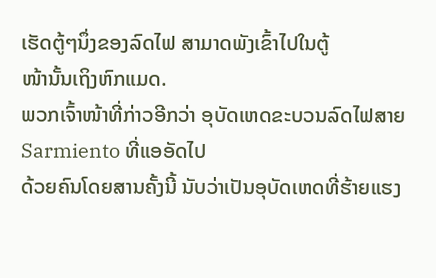ເຮັດຕູ້ໆນຶ່ງຂອງລົດໄຟ ສາມາດພັງເຂົ້າໄປໃນຕູ້
ໜ້ານັ້ນເຖິງຫົກແມດ.
ພວກເຈົ້າໜ້າທີ່ກ່າວອີກວ່າ ອຸບັດເຫດຂະບວນລົດໄຟສາຍ Sarmiento ທີ່ແອອັດໄປ
ດ້ວຍຄົນໂດຍສານຄັ້ງນີ້ ນັບວ່າເປັນອຸບັດເຫດທີ່ຮ້າຍແຮງ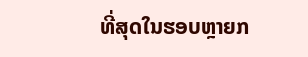ທີ່ສຸດໃນຮອບຫຼາຍກ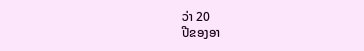ວ່າ 20
ປີຂອງອາ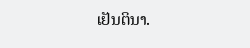ເຢັນຕິນາ.